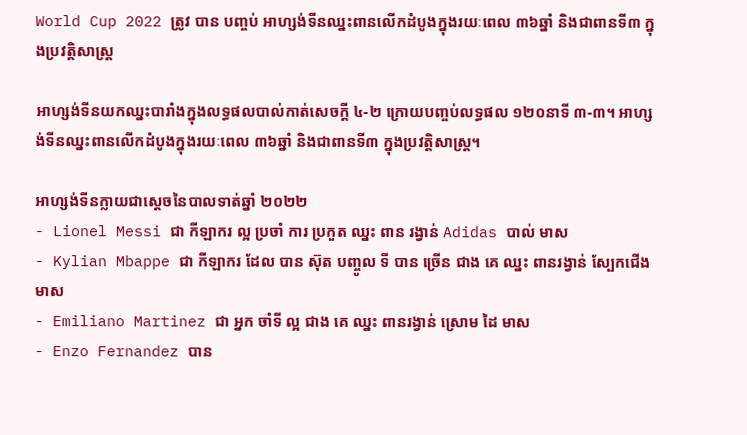World Cup 2022 ត្រូវ បាន បញ្ចប់ អាហ្សង់ទីនឈ្នះពានលើកដំបូងក្នុងរយៈពេល ៣៦ឆ្នាំ និងជាពានទី៣ ក្នុងប្រវត្តិសាស្ត្រ

អាហ្សង់ទីនយកឈ្នះបារាំងក្នុងលទ្ធផលបាល់កាត់សេចក្តី ៤-២ ក្រោយបញ្ចប់លទ្ធផល ១២០នាទី ៣-៣។ អាហ្សង់ទីនឈ្នះពានលើកដំបូងក្នុងរយៈពេល ៣៦ឆ្នាំ និងជាពានទី៣ ក្នុងប្រវត្តិសាស្ត្រ។

អាហ្សង់ទីនក្លាយជាស្តេចនៃបាលទាត់ឆ្នាំ ២០២២
- Lionel Messi ជា កីឡាករ ល្អ ប្រចាំ ការ ប្រកួត ឈ្នះ ពាន រង្វាន់ Adidas បាល់ មាស
- Kylian Mbappe ជា កីឡាករ ដែល បាន ស៊ុត បញ្ចូល ទី បាន ច្រើន ជាង គេ ឈ្នះ ពានរង្វាន់ ស្បែកជើង មាស
- Emiliano Martinez ជា អ្នក ចាំទី ល្អ ជាង គេ ឈ្នះ ពានរង្វាន់ ស្រោម ដៃ មាស
- Enzo Fernandez បាន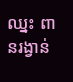ឈ្នះ ពានរង្វាន់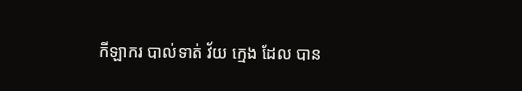កីឡាករ បាល់ទាត់ វ័យ ក្មេង ដែល បាន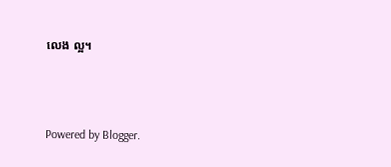លេង ល្អ។



Powered by Blogger.